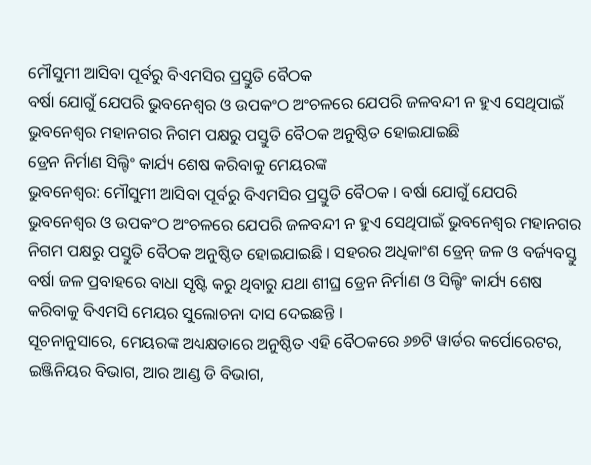ମୌସୁମୀ ଆସିବା ପୂର୍ବରୁ ବିଏମସିର ପ୍ରସ୍ତୁତି ବୈଠକ
ବର୍ଷା ଯୋଗୁଁ ଯେପରି ଭୁବନେଶ୍ୱର ଓ ଉପକଂଠ ଅଂଚଳରେ ଯେପରି ଜଳବନ୍ଦୀ ନ ହୁଏ ସେଥିପାଇଁ ଭୁବନେଶ୍ୱର ମହାନଗର ନିଗମ ପକ୍ଷରୁ ପସ୍ତୁତି ବୈଠକ ଅନୁଷ୍ଠିତ ହୋଇଯାଇଛି
ଡ୍ରେନ ନିର୍ମାଣ ସିଲ୍ଟିଂ କାର୍ଯ୍ୟ ଶେଷ କରିବାକୁ ମେୟରଙ୍କ
ଭୁବନେଶ୍ୱର: ମୌସୁମୀ ଆସିବା ପୂର୍ବରୁ ବିଏମସିର ପ୍ରସ୍ତୁତି ବୈଠକ । ବର୍ଷା ଯୋଗୁଁ ଯେପରି ଭୁବନେଶ୍ୱର ଓ ଉପକଂଠ ଅଂଚଳରେ ଯେପରି ଜଳବନ୍ଦୀ ନ ହୁଏ ସେଥିପାଇଁ ଭୁବନେଶ୍ୱର ମହାନଗର ନିଗମ ପକ୍ଷରୁ ପସ୍ତୁତି ବୈଠକ ଅନୁଷ୍ଠିତ ହୋଇଯାଇଛି । ସହରର ଅଧିକାଂଶ ଡ୍ରେନ୍ ଜଳ ଓ ବର୍ଜ୍ୟବସ୍ତୁ ବର୍ଷା ଜଳ ପ୍ରବାହରେ ବାଧା ସୃଷ୍ଟି କରୁ ଥିବାରୁ ଯଥା ଶୀଘ୍ର ଡ୍ରେନ ନିର୍ମାଣ ଓ ସିଲ୍ଟିଂ କାର୍ଯ୍ୟ ଶେଷ କରିବାକୁ ବିଏମସି ମେୟର ସୁଲୋଚନା ଦାସ ଦେଇଛନ୍ତି ।
ସୂଚନାନୁସାରେ, ମେୟରଙ୍କ ଅଧ୍ୟକ୍ଷତାରେ ଅନୁଷ୍ଠିତ ଏହି ବୈଠକରେ ୬୭ଟି ୱାର୍ଡର କର୍ପୋରେଟର, ଇଞ୍ଜିନିୟର ବିଭାଗ, ଆର ଆଣ୍ଡ ଡି ବିଭାଗ,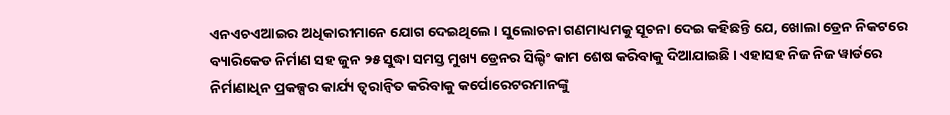ଏନଏଚଏଆଇର ଅଧିକାରୀମାନେ ଯୋଗ ଦେଇଥିଲେ । ସୁଲୋଚନା ଗଣମାଧ୍ୟମକୁ ସୂଚନା ଦେଇ କହିଛନ୍ତି ଯେ, ଖୋଲା ଡ୍ରେନ ନିକଟରେ ବ୍ୟାରିକେଡ ନିର୍ମାଣ ସହ ଜୁନ ୨୫ ସୁଦ୍ଧା ସମସ୍ତ ମୁଖ୍ୟ ଡ୍ରେନର ସିଲ୍ଟିଂ କାମ ଶେଷ କରିବାକୁ ଦିଆଯାଇଛି । ଏହାସହ ନିଜ ନିଜ ୱାର୍ଡରେ ନିର୍ମାଣାଧିନ ପ୍ରକଳ୍ପର କାର୍ଯ୍ୟ ତ୍ୱରାନ୍ୱିତ କରିବାକୁ କର୍ପୋରେଟରମାନଙ୍କୁ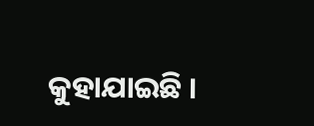କୁହାଯାଇଛି ।